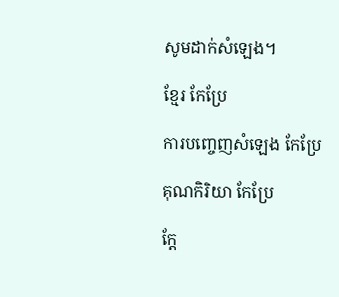សូមដាក់សំឡេង។

ខ្មែរ កែប្រែ

ការបញ្ចេញសំឡេង កែប្រែ

គុណកិរិយា កែប្រែ

ក្ដែ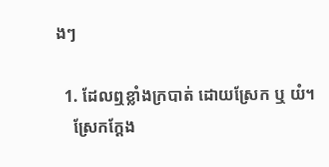ងៗ

  1. ដែលឮខ្លាំងក្របាត់ ដោយស្រែក ឬ យំ។
    ស្រែកក្ដែង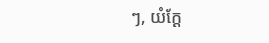ៗ, យំក្ដែ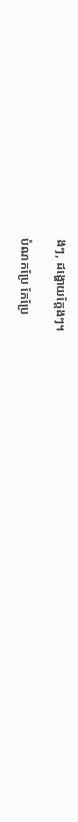ងៗ, ដង្ហោយក្ដែងៗ។

បំណកប្រែ កែប្រែ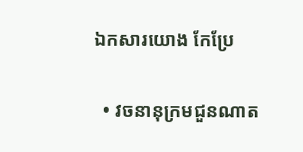ឯកសារយោង កែប្រែ

  • វចនានុក្រមជួនណាត